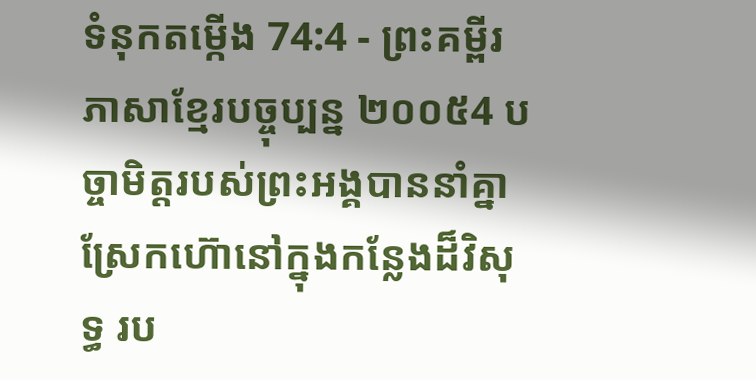ទំនុកតម្កើង 74:4 - ព្រះគម្ពីរភាសាខ្មែរបច្ចុប្បន្ន ២០០៥4 បច្ចាមិត្តរបស់ព្រះអង្គបាននាំគ្នា ស្រែកហ៊ោនៅក្នុងកន្លែងដ៏វិសុទ្ធ រប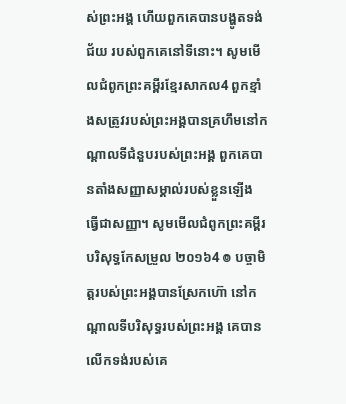ស់ព្រះអង្គ ហើយពួកគេបានបង្ហូតទង់ជ័យ របស់ពួកគេនៅទីនោះ។ សូមមើលជំពូកព្រះគម្ពីរខ្មែរសាកល4 ពួកខ្មាំងសត្រូវរបស់ព្រះអង្គបានគ្រហឹមនៅកណ្ដាលទីជំនួបរបស់ព្រះអង្គ ពួកគេបានតាំងសញ្ញាសម្គាល់របស់ខ្លួនឡើង ធ្វើជាសញ្ញា។ សូមមើលជំពូកព្រះគម្ពីរបរិសុទ្ធកែសម្រួល ២០១៦4 ៙ បច្ចាមិត្តរបស់ព្រះអង្គបានស្រែកហ៊ោ នៅកណ្ដាលទីបរិសុទ្ធរបស់ព្រះអង្គ គេបានលើកទង់របស់គេ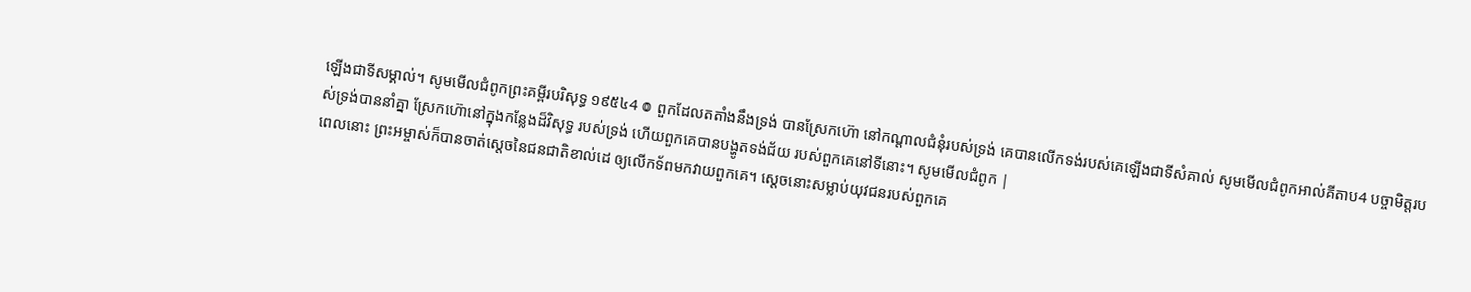ឡើងជាទីសម្គាល់។ សូមមើលជំពូកព្រះគម្ពីរបរិសុទ្ធ ១៩៥៤4 ៙ ពួកដែលតតាំងនឹងទ្រង់ បានស្រែកហ៊ោ នៅកណ្តាលជំនុំរបស់ទ្រង់ គេបានលើកទង់របស់គេឡើងជាទីសំគាល់ សូមមើលជំពូកអាល់គីតាប4 បច្ចាមិត្តរបស់ទ្រង់បាននាំគ្នា ស្រែកហ៊ោនៅក្នុងកន្លែងដ៏វិសុទ្ធ របស់ទ្រង់ ហើយពួកគេបានបង្ហូតទង់ជ័យ របស់ពួកគេនៅទីនោះ។ សូមមើលជំពូក |
ពេលនោះ ព្រះអម្ចាស់ក៏បានចាត់ស្ដេចនៃជនជាតិខាល់ដេ ឲ្យលើកទ័ពមកវាយពួកគេ។ ស្ដេចនោះសម្លាប់យុវជនរបស់ពួកគេ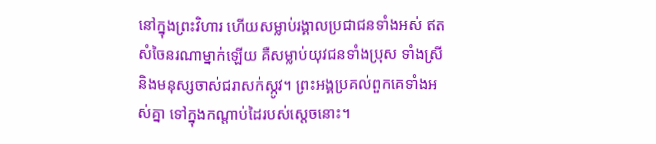នៅក្នុងព្រះវិហារ ហើយសម្លាប់រង្គាលប្រជាជនទាំងអស់ ឥតសំចៃនរណាម្នាក់ឡើយ គឺសម្លាប់យុវជនទាំងប្រុស ទាំងស្រី និងមនុស្សចាស់ជរាសក់ស្កូវ។ ព្រះអង្គប្រគល់ពួកគេទាំងអស់គ្នា ទៅក្នុងកណ្ដាប់ដៃរបស់ស្ដេចនោះ។